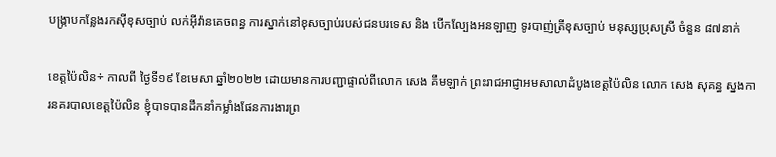បង្រ្កាបកន្លែងរកស៊ីខុសច្បាប់ លក់អ៊ីវ៉ានគេចពន្ធ ការស្នាក់នៅខុសច្បាប់របស់ជនបរទេស និង បើកល្បែងអនឡាញ ទូរបាញ់ត្រីខុសច្បាប់ មនុស្សប្រុសស្រី ចំនួន ៨៧នាក់

ខេត្តប៉ៃលិន÷ កាលពី ថ្ងៃទី១៩ ខែមេសា ឆ្នាំ២០២២ ដោយមានការបញ្ជាផ្ទាល់ពីលោក សេង គឹមឡាក់ ព្រះរាជអាជ្ញាអមសាលាដំបូងខេត្តប៉ៃលិន លោក សេង សុគន្ធ ស្នងការនគរបាលខេត្តប៉ៃលិន ខ្ញុំបាទបានដឹកនាំកម្លាំងផែនការងារព្រ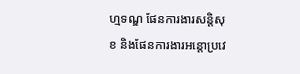ហ្មទណ្ឌ ផែនការងារសន្តិសុខ និងផែនការងារអន្តោប្រវេ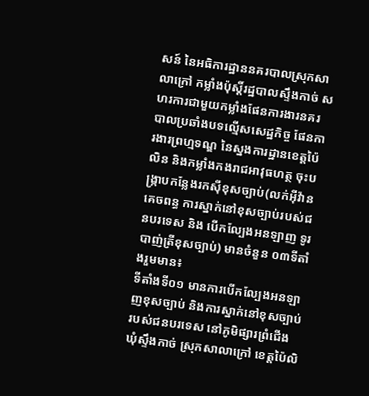សន៍ នៃអធិការដ្ឋាននគរបាលស្រុកសាលាក្រៅ កម្លាំងប៉ុស្ដិ៍រដ្ឋបាលស្ទឹងកាច់ សហរការជាមួយកម្លាំងផែនការងារនគរបាលប្រឆាំងបទល្មើសសេដ្ឋកិច្ច ផែនការងារព្រហ្មទណ្ឌ នៃស្នងការដ្ឋានខេត្តប៉ៃលិន និងកម្លាំងកងរាជអាវុធហត្ថ ចុះបង្រ្កាបកន្លែងរកស៊ីខុសច្បាប់(លក់អ៊ីវ៉ានគេចពន្ធ ការស្នាក់នៅខុសច្បាប់របស់ជនបរទេស និង បើកល្បែងអនឡាញ ទូរបាញ់ត្រីខុសច្បាប់) មានចំនួន ០៣ទីតាំងរួមមាន៖
ទីតាំងទី០១ មានការបើកល្បែងអនឡាញខុសច្បាប់ និងការស្នាក់នៅខុសច្បាប់របស់ជនបរទេស នៅភូមិផ្សារព្រំជើង ឃុំស្ទឹងកាច់ ស្រុកសាលាក្រៅ ខេត្តប៉ៃលិ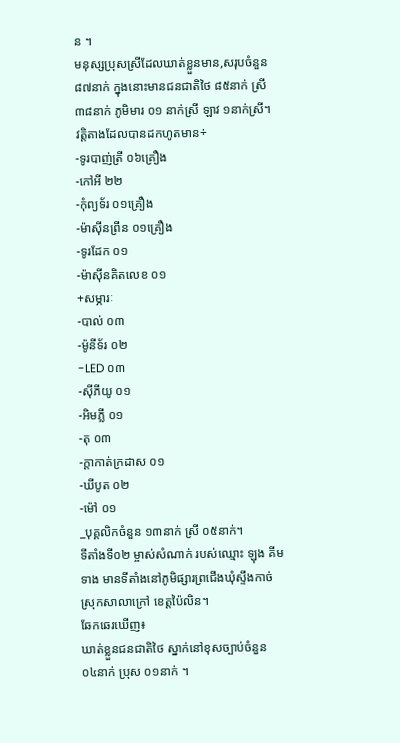ន ។
មនុស្សប្រុសស្រីដែលឃាត់ខ្លួនមាន,សរុបចំនួន ៨៧នាក់ ក្នុងនោះមានជនជាតិថៃ ៨៥នាក់ ស្រី ៣៨នាក់ ភូមិមារ ០១ នាក់ស្រី ឡាវ ១នាក់ស្រី។
វត្តិតាងដែលបានដកហូតមាន÷
-ទូរបាញ់ត្រី ០៦គ្រឿង
-កៅអី ២២
-កុំព្យទ័រ ០១គ្រឿង
-ម៉ាសុីនព្រីន ០១គ្រឿង
-ទូរដែក ០១
-ម៉ាសុីនគិតលេខ ០១
+សម្ភារៈ
-បាល់ ០៣
-ម៉ូនីទ័រ ០២
-LED ០៣
-សុីភីយូ ០១
-អិមភ្លី ០១
-តុ ០៣
-ក្ដាកាត់ក្រដាស ០១
-ឃីបូត ០២
-ម៉ៅ ០១
_បុគ្គលិកចំនួន ១៣នាក់ ស្រី ០៥នាក់។
ទីតាំងទី០២ ម្ចាស់សំណាក់ របស់ឈ្មោះ ឡុង គីម ទាង មានទីតាំងនៅភូមិផ្សារព្រជេីងឃុំស្ទឹងកាច់ ស្រុកសាលាក្រៅ ខេត្តប៉ៃលិន។
ឆែកឆេរឃើញ៖
ឃាត់ខ្លួនជនជាតិថៃ ស្នាក់នៅខុសច្បាប់ចំនួន ០៤នាក់ ប្រុស ០១នាក់ ។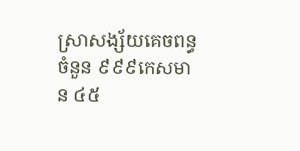ស្រាសង្ស័យគេចពន្ធចំនួន ៩៩៩កេសមាន ៤៥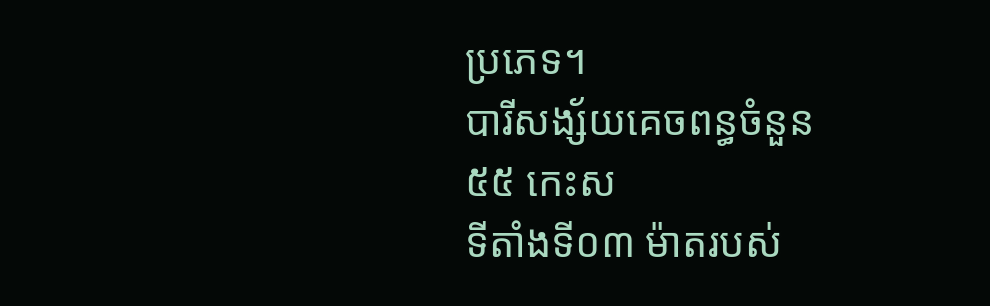ប្រភេទ។
បារីសង្ស័យគេចពន្ធចំនួន ៥៥ កេះស
ទីតាំងទី០៣ ម៉ាតរបស់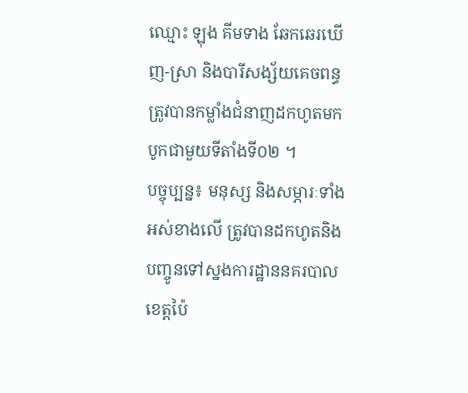ឈ្មោះ ឡុង គីមទាង ឆែកឆេរឃើញ-ស្រា និងបារីសង្ស័យគេចពន្ធ ត្រូវបានកម្លាំងជំនាញដកហូតមកបូកជាមួយទីតាំងទី០២ ។
បច្ចុប្បន្ន៖ មនុស្ស និងសម្ភារៈទាំងអស់ខាងលើ ត្រូវបានដកហូតនិងបញ្ចូនទៅស្នងការដ្ឋាននគរបាលខេត្តប៉ៃ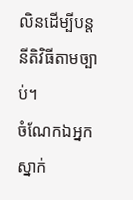លិនដើម្បីបន្តនីតិវិធីតាមច្បាប់។
ចំណែកឯអ្នកស្នាក់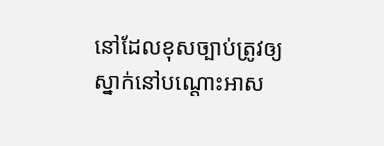នៅដែលខុសច្បាប់ត្រូវឲ្យស្នាក់នៅបណ្តោះអាស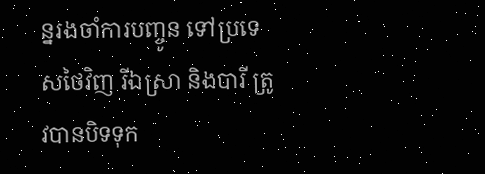ន្នរងចាំការបញ្ចូន ទៅប្រទេសថៃវិញ រីឯស្រា និងបារី ត្រូវបានបិទទុក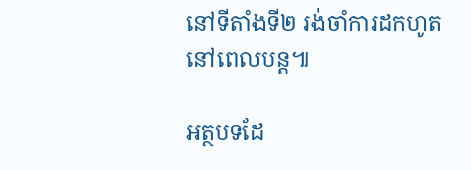នៅទីតាំងទី២ រង់ចាំការដកហូតនៅពេលបន្ត៕

អត្ថបទដែ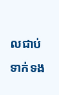លជាប់ទាក់ទង